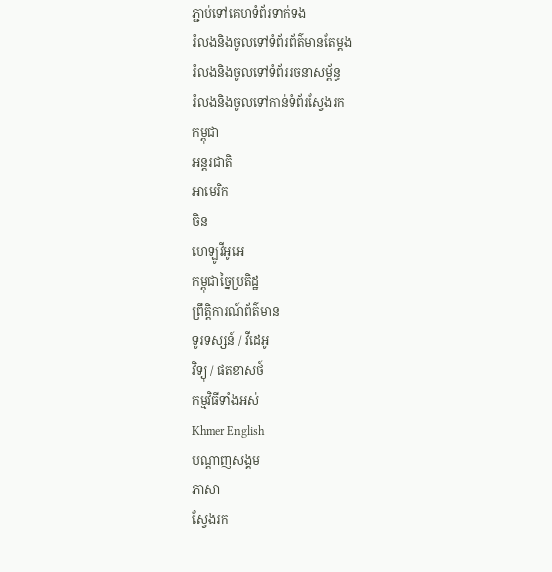ភ្ជាប់ទៅគេហទំព័រទាក់ទង
រំលងនិងចូលទៅទំព័រព័ត៌មានតែម្តង
រំលងនិងចូលទៅទំព័ររចនាសម្ព័ន្ធ
រំលងនិងចូលទៅកាន់ទំព័រស្វែងរក
កម្ពុជា
អន្តរជាតិ
អាមេរិក
ចិន
ហេឡូវីអូអេ
កម្ពុជាច្នៃប្រតិដ្ឋ
ព្រឹត្តិការណ៍ព័ត៌មាន
ទូរទស្សន៍ / វីដេអូ
វិទ្យុ / ផតខាសថ៍
កម្មវិធីទាំងអស់
Khmer English
បណ្តាញសង្គម
ភាសា
ស្វែងរក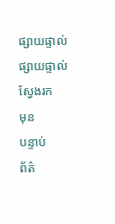ផ្សាយផ្ទាល់
ផ្សាយផ្ទាល់
ស្វែងរក
មុន
បន្ទាប់
ព័ត៌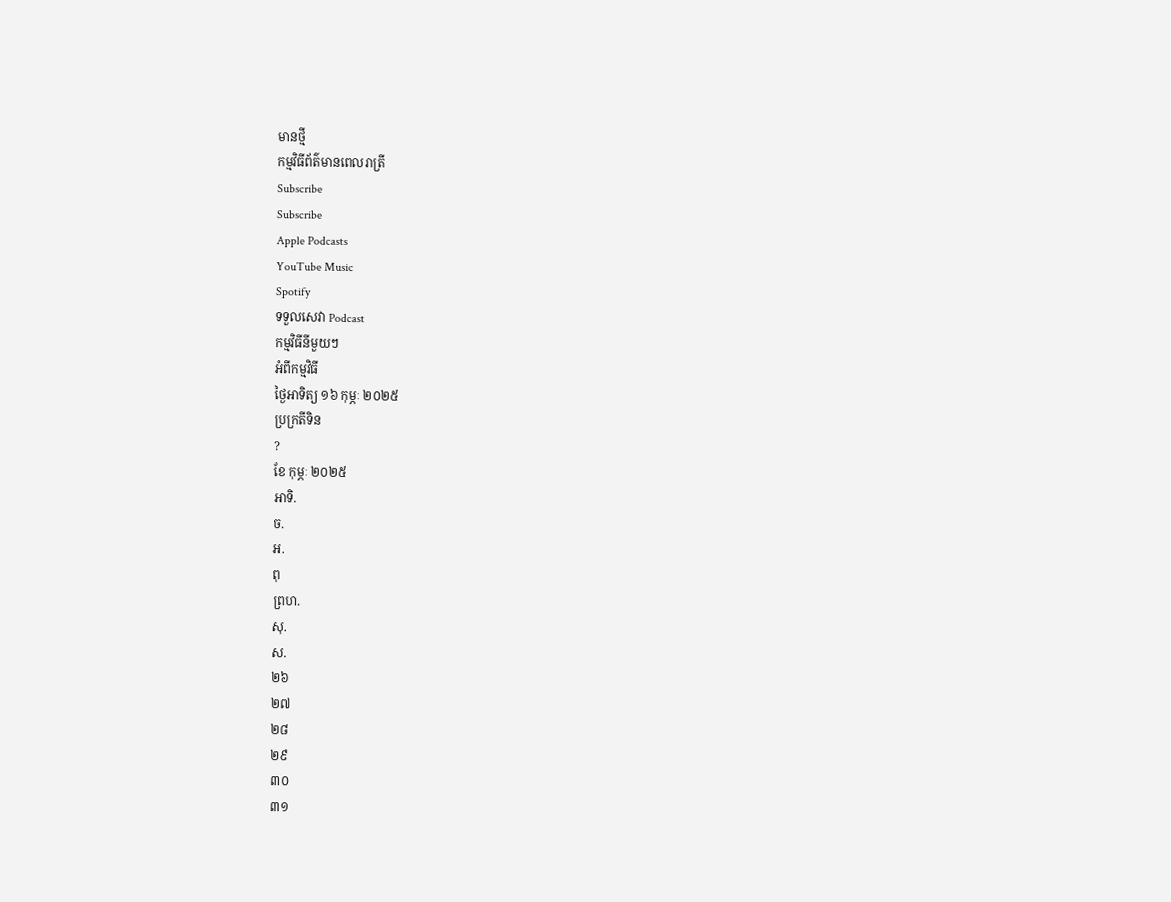មានថ្មី
កម្មវិធីព័ត៌មានពេលរាត្រី
Subscribe
Subscribe
Apple Podcasts
YouTube Music
Spotify
ទទួលសេវា Podcast
កម្មវិធីនីមួយៗ
អំពីកម្មវិធី
ថ្ងៃអាទិត្យ ១៦ កុម្ភៈ ២០២៥
ប្រក្រតីទិន
?
ខែ កុម្ភៈ ២០២៥
អាទិ.
ច.
អ.
ពុ
ព្រហ.
សុ.
ស.
២៦
២៧
២៨
២៩
៣០
៣១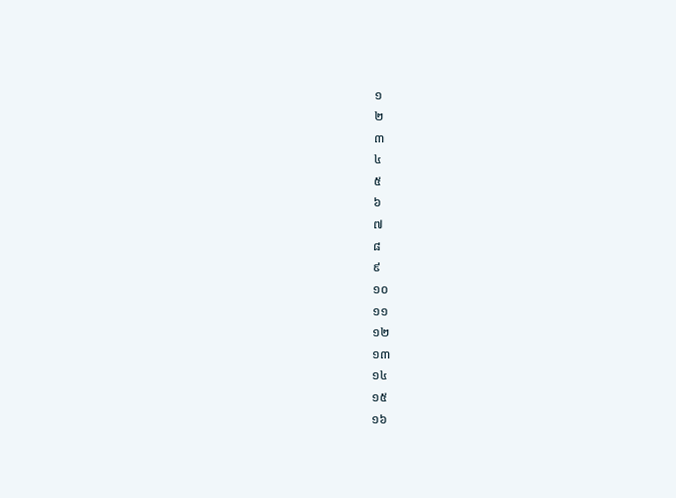១
២
៣
៤
៥
៦
៧
៨
៩
១០
១១
១២
១៣
១៤
១៥
១៦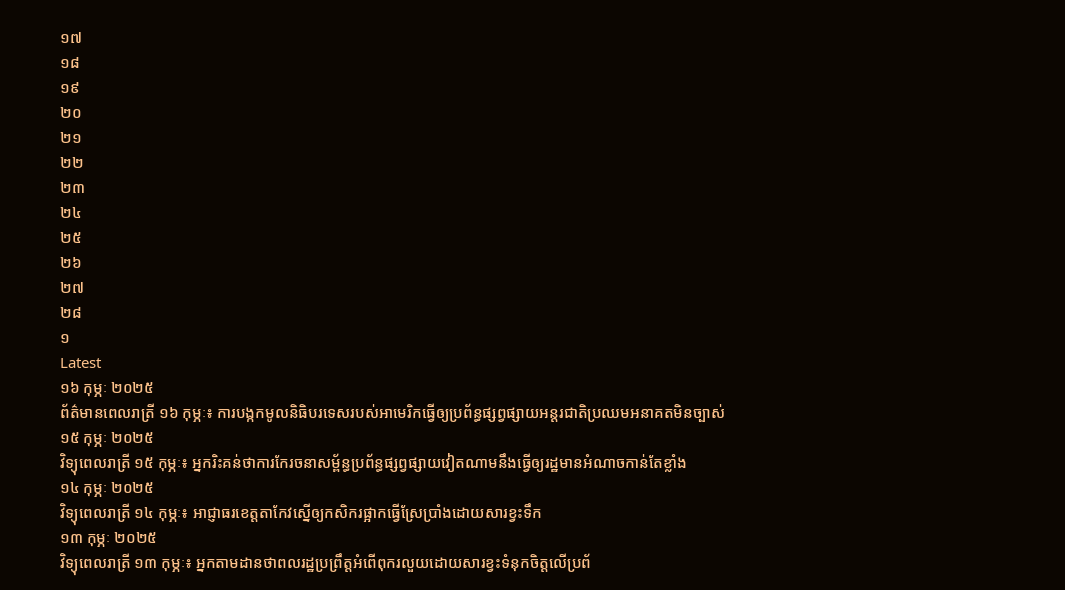១៧
១៨
១៩
២០
២១
២២
២៣
២៤
២៥
២៦
២៧
២៨
១
Latest
១៦ កុម្ភៈ ២០២៥
ព័ត៌មានពេលរាត្រី ១៦ កុម្ភៈ៖ ការបង្កកមូលនិធិបរទេសរបស់អាមេរិកធ្វើឲ្យប្រព័ន្ធផ្សព្វផ្សាយអន្តរជាតិប្រឈមអនាគតមិនច្បាស់
១៥ កុម្ភៈ ២០២៥
វិទ្យុពេលរាត្រី ១៥ កុម្ភៈ៖ អ្នករិះគន់ថាការកែរចនាសម្ព័ន្ធប្រព័ន្ធផ្សព្វផ្សាយវៀតណាមនឹងធ្វើឲ្យរដ្ឋមានអំណាចកាន់តែខ្លាំង
១៤ កុម្ភៈ ២០២៥
វិទ្យុពេលរាត្រី ១៤ កុម្ភៈ៖ អាជ្ញាធរខេត្តតាកែវស្នើឲ្យកសិករផ្អាកធ្វើស្រែប្រាំងដោយសារខ្វះទឹក
១៣ កុម្ភៈ ២០២៥
វិទ្យុពេលរាត្រី ១៣ កុម្ភៈ៖ អ្នកតាមដានថាពលរដ្ឋប្រព្រឹត្តអំពើពុករលួយដោយសារខ្វះទំនុកចិត្តលើប្រព័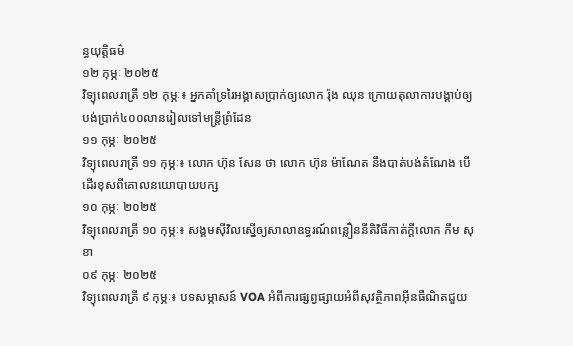ន្ធយុត្តិធម៌
១២ កុម្ភៈ ២០២៥
វិទ្យុពេលរាត្រី ១២ កុម្ភៈ៖ អ្នកគាំទ្ររៃអង្គាសប្រាក់ឲ្យលោក រ៉ុង ឈុន ក្រោយតុលាការបង្គាប់ឲ្យបង់ប្រាក់៤០០លានរៀលទៅមន្ត្រីព្រំដែន
១១ កុម្ភៈ ២០២៥
វិទ្យុពេលរាត្រី ១១ កុម្ភៈ៖ លោក ហ៊ុន សែន ថា លោក ហ៊ុន ម៉ាណែត នឹងបាត់បង់តំណែង បើដើរខុសពីគោលនយោបាយបក្ស
១០ កុម្ភៈ ២០២៥
វិទ្យុពេលរាត្រី ១០ កុម្ភៈ៖ សង្គមស៊ីវិលស្នើឲ្យសាលាឧទ្ធរណ៍ពន្លឿននីតិវិធីកាត់ក្តីលោក កឹម សុខា
០៩ កុម្ភៈ ២០២៥
វិទ្យុពេលរាត្រី ៩ កុម្ភៈ៖ បទសម្ភាសន៍ VOA អំពីការផ្សព្វផ្សាយអំពីសុវត្ថិភាពអ៊ីនធឺណិតជួយ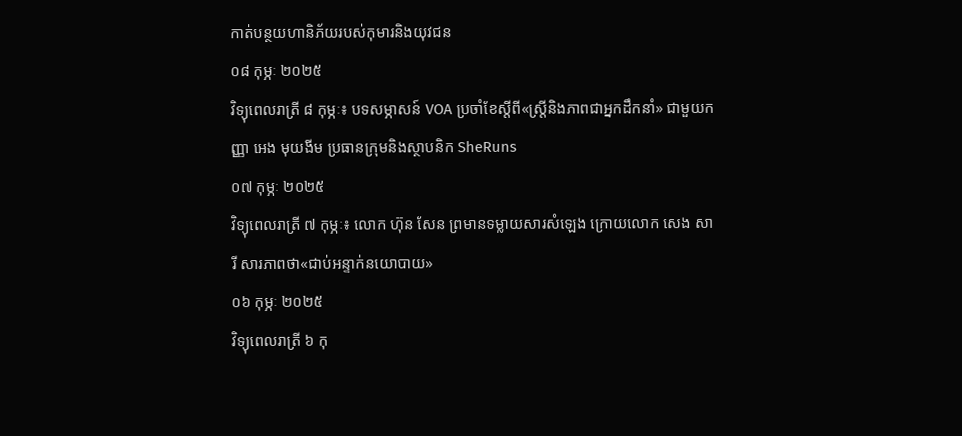កាត់បន្ថយហានិភ័យរបស់កុមារនិងយុវជន
០៨ កុម្ភៈ ២០២៥
វិទ្យុពេលរាត្រី ៨ កុម្ភៈ៖ បទសម្ភាសន៍ VOA ប្រចាំខែស្តីពី«ស្រ្តីនិងភាពជាអ្នកដឹកនាំ» ជាមួយកញ្ញា អេង មុយងីម ប្រធានក្រុមនិងស្ថាបនិក SheRuns
០៧ កុម្ភៈ ២០២៥
វិទ្យុពេលរាត្រី ៧ កុម្ភៈ៖ លោក ហ៊ុន សែន ព្រមានទម្លាយសារសំឡេង ក្រោយលោក សេង សារី សារភាពថា«ជាប់អន្ទាក់នយោបាយ»
០៦ កុម្ភៈ ២០២៥
វិទ្យុពេលរាត្រី ៦ កុ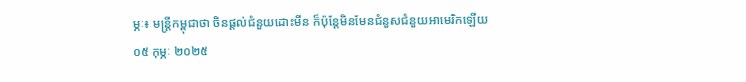ម្ភៈ៖ មន្រ្តីកម្ពុជាថា ចិនផ្តល់ជំនួយដោះមីន ក៏ប៉ុន្តែមិនមែនជំនួសជំនួយអាមេរិកឡើយ
០៥ កុម្ភៈ ២០២៥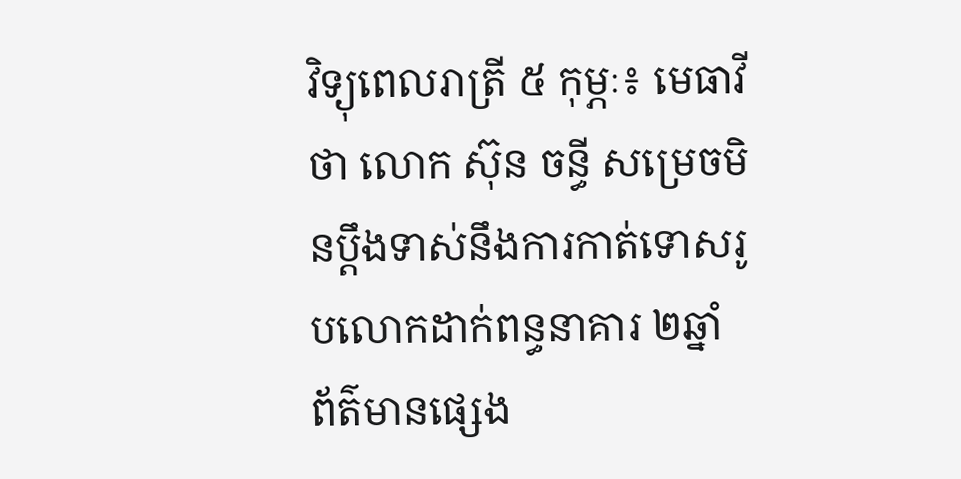វិទ្យុពេលរាត្រី ៥ កុម្ភៈ៖ មេធាវីថា លោក ស៊ុន ចន្ធី សម្រេចមិនប្តឹងទាស់នឹងការកាត់ទោសរូបលោកដាក់ពន្ធនាគារ ២ឆ្នាំ
ព័ត៌មានផ្សេង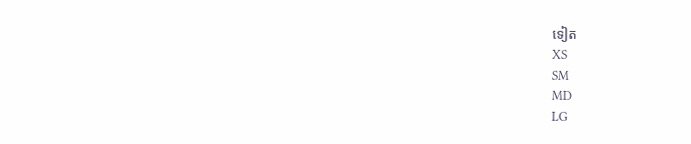ទៀត
XS
SM
MD
LG